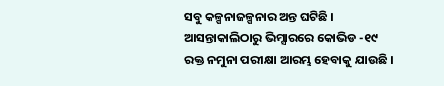ସବୁ କଳ୍ପନାଜଳ୍ପନାର ଅନ୍ତ ଘଟିଛି । ଆସନ୍ତାକାଲିଠାରୁ ଭିମ୍ସାରରେ କୋଭିଡ -୧୯ ରକ୍ତ ନମୁନା ପରୀକ୍ଷା ଆରମ୍ଭ ହେବାକୁ ଯାଉଛି ।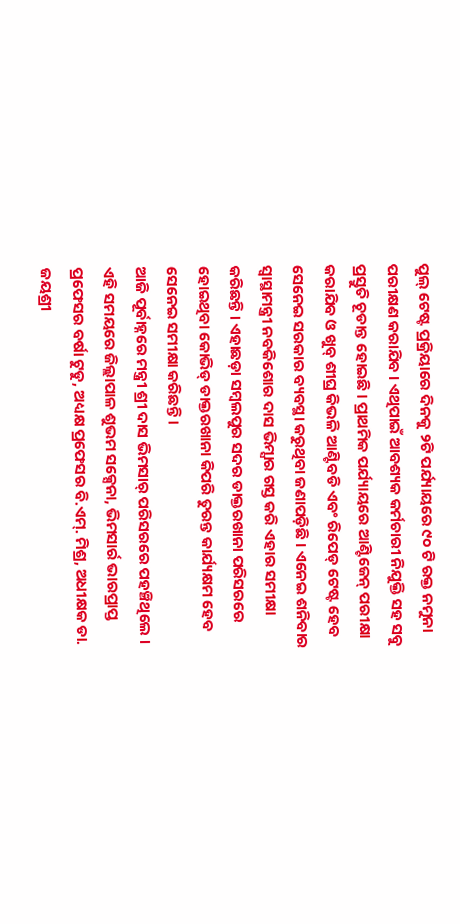ପୁଲ୍ ଟେଷ୍ଟ ପ୍ରକ୍ରିୟାରେ ଦିନକୁ ୨ଟି ପର୍ଯ୍ୟାୟରେ ୯୦ ଟି ରକ୍ତ ନମୁନା ପରୀକ୍ଷଣ କରାଯିବ । ଏଥିପାଇଁ ଆବଶ୍ୟକ କର୍ମଚାରୀ ନିଯୁକ୍ତି ସହ ସବୁ ପ୍ରସ୍ତୁତି ଚୂଡାନ୍ତ ହୋଇଛି । ପ୍ରାଥମିକ ପର୍ଯ୍ୟାୟରେ ଆଣ୍ଟିଜେନ୍ ପରୀକ୍ଷା କରାଯିବ ଓ ଖୁବ୍ ଶୀଘ୍ର କିଭଳି ଆଣ୍ଟିବଡି ଏବଂ ରିପେଡ୍ ଟେଷ୍ଟ ହେବ ସେନେଇ ସରକାର ବ୍ୟବସ୍ଥା କରୁଥିବା ଜଣାପଡ଼ିଛି । ଏନେଇ ଶନିବାର ସ୍ୱାସ୍ଥାମନ୍ତ୍ରୀ ନବକିଶୋର ଦାସ ଭିମ୍ସାର ଗସ୍ତ କରି ଏହାର ସମୀକ୍ଷା କରିଛନ୍ତି । ଏହାଛଡ଼ା ସମ୍ବଲପୁର ସଦର ଡାକ୍ତରଖାନା ପରିସରରେ ହୋଇଥିବା କୋଭିଡ୍ ଡାକ୍ତରଖାନା କିପରି ତୁରନ୍ତ କାର୍ଯ୍ୟକ୍ଷମ ହେବ ସେନେଇ ସମୀକ୍ଷା କରିଛନ୍ତି ।
ଆଜି ପୂର୍ବାହ୍ନରେ ମନ୍ତ୍ରୀ ଶ୍ରୀ ଦାସ ଭିମସାର୍ ପରିସରରେ ପହଞ୍ଚିଥିଲେ । ଏହି ସମୟରେ ଜିଲ୍ଲାପାଳ ଶୁଭମ ସକ୍ସେନା, ଭିମସାର୍ର ଭାରପ୍ରାପ୍ତ ପ୍ରଫେସର ବର୍ଷା ଟୁଡୁ, ଅଧ୍ୟକ୍ଷ ପ୍ରଫେସର ବି.ଏମ୍. ମିଶ୍ର, ଅଧୀକ୍ଷକ ଡା. ଜୟଶ୍ରୀ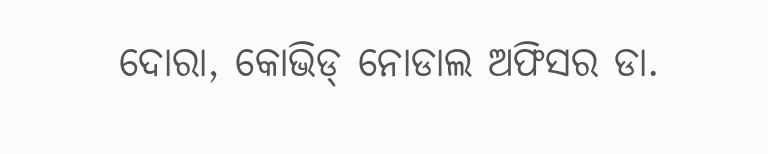ଦୋରା, କୋଭିଡ୍ ନୋଡାଲ ଅଫିସର ଡା.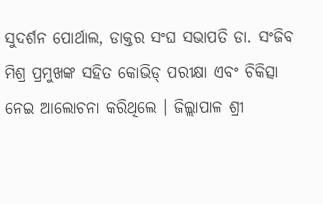ସୁଦର୍ଶନ ପୋର୍ଥାଲ, ଡାକ୍ତର ସଂଘ ସଭାପତି ଡା. ସଂଜିବ ମିଶ୍ର ପ୍ରମୁଖଙ୍କ ସହିତ କୋଭିଡ୍ ପରୀକ୍ଷା ଏବଂ ଚିକିତ୍ସା ନେଇ ଆଲୋଚନା କରିଥିଲେ । ଜିଲ୍ଲାପାଳ ଶ୍ରୀ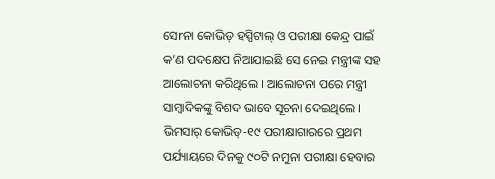ସେrନା କୋଭିଡ୍ ହସ୍ପିଟାଲ୍ ଓ ପରୀକ୍ଷା କେନ୍ଦ୍ର ପାଇଁ କ’ଣ ପଦକ୍ଷେପ ନିଆଯାଇଛି ସେ ନେଇ ମନ୍ତ୍ରୀଙ୍କ ସହ ଆଲୋଚନା କରିଥିଲେ । ଆଲୋଚନା ପରେ ମନ୍ତ୍ରୀ ସାମ୍ବାଦିକଙ୍କୁ ବିଶଦ ଭାବେ ସୂଚନା ଦେଇଥିଲେ ।
ଭିମସାର୍ କୋଭିଡ୍-୧୯ ପରୀକ୍ଷାଗାରରେ ପ୍ରଥମ ପର୍ଯ୍ୟାୟରେ ଦିନକୁ ୯୦ଟି ନମୁନା ପରୀକ୍ଷା ହେବାର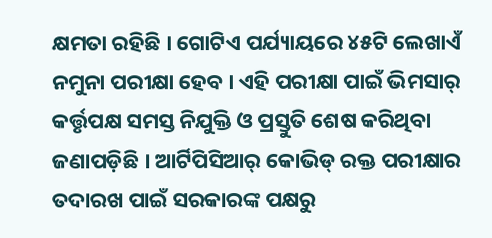କ୍ଷମତା ରହିଛି । ଗୋଟିଏ ପର୍ଯ୍ୟାୟରେ ୪୫ଟି ଲେଖାଏଁ ନମୁନା ପରୀକ୍ଷା ହେବ । ଏହି ପରୀକ୍ଷା ପାଇଁ ଭିମସାର୍ କର୍ତ୍ତୃପକ୍ଷ ସମସ୍ତ ନିଯୁକ୍ତି ଓ ପ୍ରସ୍ତୁତି ଶେଷ କରିଥିବା ଜଣାପଡ଼ିଛି । ଆର୍ଟିପିସିଆର୍ କୋଭିଡ୍ ରକ୍ତ ପରୀକ୍ଷାର ତଦାରଖ ପାଇଁ ସରକାରଙ୍କ ପକ୍ଷରୁ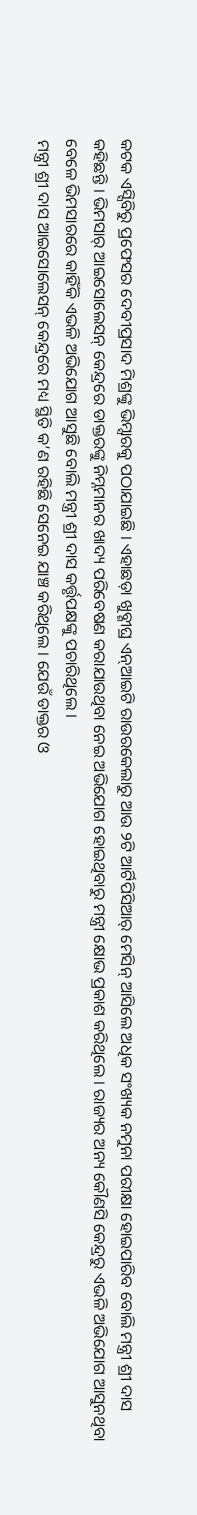କଟକ ଏସ୍ସିବିରୁ ପ୍ରଫେସର ଦେବୀପ୍ରସାଦ ମିଶ୍ରଙ୍କୁ ଭିମ୍ସାରକୁ ପଠାଯାଇଛି । ଏହାଛଡ଼ା ଖୁବ୍ଶୀଘ୍ର ଏନ୍ଆଇଟି ରାଉରକେଲାରୁ ଆଉ ୨ଟି ଆର୍ଟିପିସିଆର୍ ମେସିନ୍ ଆସିଲେ ଅଧିକ ସଂଖ୍ୟକ ନମୁନା ପରୀକ୍ଷା ହୋଇପାରିବ ବୋଲି ମନ୍ତ୍ରୀ ଶ୍ରୀ ଦାସ କହିଛନ୍ତି । ଭିମସାର୍ ଆଇସୋଲେସନ୍ କେନ୍ଦ୍ରରେ ଡାକ୍ତରଙ୍କୁ ନିମ୍ନମାନର ଖାଦ୍ୟ ପରିବେଷଣ କରାଯାଉଥିବା ନେଇ ଅଭିଯୋଗ ହୋଇଥିବାରୁ ମନ୍ତ୍ରୀ କ୍ଷୋଭ ପ୍ରକାଶ କରିଥିଲେ । ରାଜ୍ୟର ଅନ୍ୟ କୌଣସି କେନ୍ଦ୍ରରୁ ଏଭଳି ଅଭିଯୋଗ ଆସୁନଥିବା ବେଳେ ଭିମସାରରେ କାହିଁକି ଏଭଳି ଅଭିଯୋଗ ଆସୁଛି ବୋଲି ମନ୍ତ୍ରୀ ଶ୍ରୀ ଦାସ କର୍ତ୍ତୃପକ୍ଷଙ୍କୁ ପଚାରିଥିଲେ ।
ମନ୍ତ୍ରୀ ଶ୍ରୀ ଦାସ ଆଇସୋଲେସନ୍ କେନ୍ଦ୍ରରେ ମଧ୍ୟ ସ୍ଥିତି କ’ଣ ରହିଛି ସେନେଇ ଯାଞ୍ଚ କରିଥିଲେ । ଯେଉଁ ଡାକ୍ତର ଓ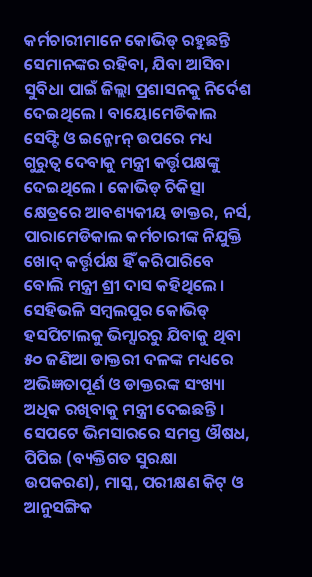କର୍ମଚାରୀମାନେ କୋଭିଡ୍ ରହୁଛନ୍ତି ସେମାନଙ୍କର ରହିବା, ଯିବା ଆସିବା ସୁବିଧା ପାଇଁ ଜିଲ୍ଲା ପ୍ରଶାସନକୁ ନିର୍ଦେଶ ଦେଇଥିଲେ । ବାୟୋମେଡିକାଲ ସେଫ୍ଟି ଓ ଇନ୍ଜେrନ୍ ଉପରେ ମଧ୍ୟ ଗୁରୁତ୍ୱ ଦେବାକୁ ମନ୍ତ୍ରୀ କର୍ତ୍ତୃପକ୍ଷଙ୍କୁ ଦେଇଥିଲେ । କୋଭିଡ୍ ଚିକିତ୍ସା କ୍ଷେତ୍ରରେ ଆବଶ୍ୟକୀୟ ଡାକ୍ତର, ନର୍ସ, ପାରାମେଡିକାଲ କର୍ମଚାରୀଙ୍କ ନିଯୁକ୍ତି ଖୋଦ୍ କର୍ତ୍ତୃର୍ପକ୍ଷ ହିଁ କରିପାରିବେ ବୋଲି ମନ୍ତ୍ରୀ ଶ୍ରୀ ଦାସ କହିଥିଲେ । ସେହିଭଳି ସମ୍ବଲପୁର କୋଭିଡ୍ ହସପିଟାଲକୁ ଭିମ୍ସାରରୁ ଯିବାକୁ ଥିବା ୫୦ ଜଣିଆ ଡାକ୍ତରୀ ଦଳଙ୍କ ମଧ୍ୟରେ ଅଭିଜ୍ଞତାପୂର୍ଣ ଓ ଡାକ୍ତରଙ୍କ ସଂଖ୍ୟା ଅଧିକ ରଖିବାକୁ ମନ୍ତ୍ରୀ ଦେଇଛନ୍ତି । ସେପଟେ ଭିମସାରରେ ସମସ୍ତ ଔଷଧ, ପିପିଇ (ବ୍ୟକ୍ତିଗତ ସୁରକ୍ଷା ଉପକରଣ), ମାସ୍କ, ପରୀକ୍ଷଣ କିଟ୍ ଓ ଆନୁସଙ୍ଗିକ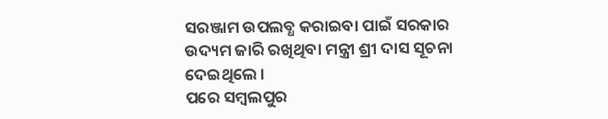ସରଞ୍ଜାମ ଉପଲବ୍ଧ କରାଇବା ପାଇଁ ସରକାର ଉଦ୍ୟମ ଜାରି ରଖିଥିବା ମନ୍ତ୍ରୀ ଶ୍ରୀ ଦାସ ସୂଚନା ଦେଇଥିଲେ ।
ପରେ ସମ୍ବଲପୁର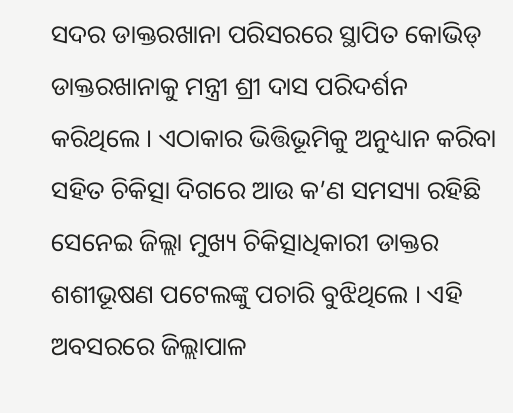ସଦର ଡାକ୍ତରଖାନା ପରିସରରେ ସ୍ଥାପିତ କୋଭିଡ୍ ଡାକ୍ତରଖାନାକୁ ମନ୍ତ୍ରୀ ଶ୍ରୀ ଦାସ ପରିଦର୍ଶନ କରିଥିଲେ । ଏଠାକାର ଭିତ୍ତିଭୂମିକୁ ଅନୁଧ୍ୟାନ କରିବା ସହିତ ଚିକିତ୍ସା ଦିଗରେ ଆଉ କ’ଣ ସମସ୍ୟା ରହିଛି ସେନେଇ ଜିଲ୍ଲା ମୁଖ୍ୟ ଚିକିତ୍ସାଧିକାରୀ ଡାକ୍ତର ଶଶୀଭୂଷଣ ପଟେଲଙ୍କୁ ପଚାରି ବୁଝିଥିଲେ । ଏହି ଅବସରରେ ଜିଲ୍ଲାପାଳ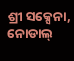ଶ୍ରୀ ସକ୍ସେନା, ନୋଡାଲ୍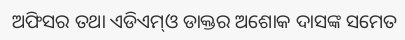ଅଫିସର ତଥା ଏଡିଏମ୍ଓ ଡାକ୍ତର ଅଶୋକ ଦାସଙ୍କ ସମେତ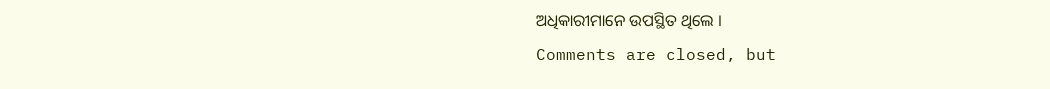ଅଧିକାରୀମାନେ ଉପସ୍ଥିତ ଥିଲେ ।
Comments are closed, but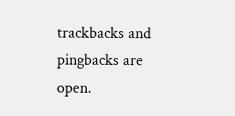trackbacks and pingbacks are open.